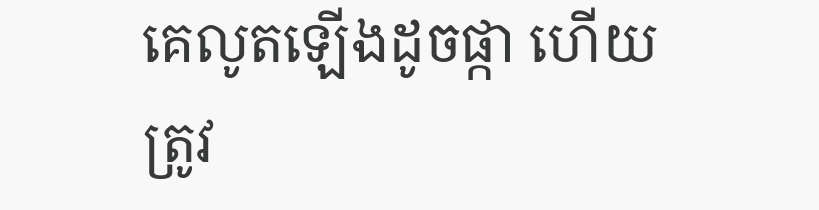គេលូតឡើងដូចផ្កា ហើយត្រូវ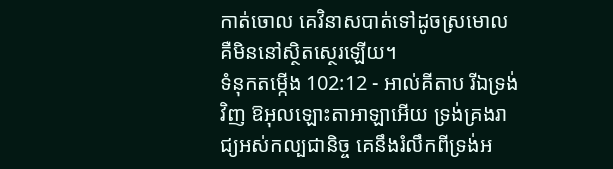កាត់ចោល គេវិនាសបាត់ទៅដូចស្រមោល គឺមិននៅស្ថិតស្ថេរឡើយ។
ទំនុកតម្កើង 102:12 - អាល់គីតាប រីឯទ្រង់វិញ ឱអុលឡោះតាអាឡាអើយ ទ្រង់គ្រងរាជ្យអស់កល្បជានិច្ច គេនឹងរំលឹកពីទ្រង់អ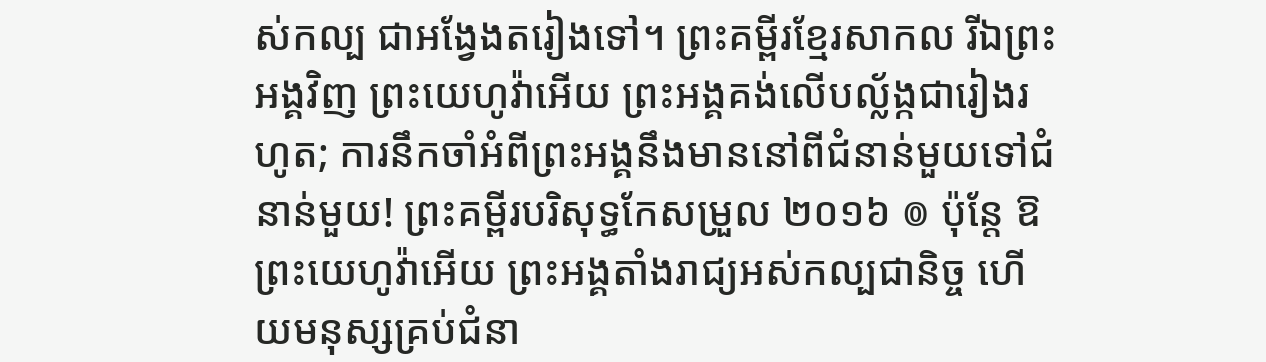ស់កល្ប ជាអង្វែងតរៀងទៅ។ ព្រះគម្ពីរខ្មែរសាកល រីឯព្រះអង្គវិញ ព្រះយេហូវ៉ាអើយ ព្រះអង្គគង់លើបល្ល័ង្កជារៀងរហូត; ការនឹកចាំអំពីព្រះអង្គនឹងមាននៅពីជំនាន់មួយទៅជំនាន់មួយ! ព្រះគម្ពីរបរិសុទ្ធកែសម្រួល ២០១៦ ៙ ប៉ុន្តែ ឱព្រះយេហូវ៉ាអើយ ព្រះអង្គតាំងរាជ្យអស់កល្បជានិច្ច ហើយមនុស្សគ្រប់ជំនា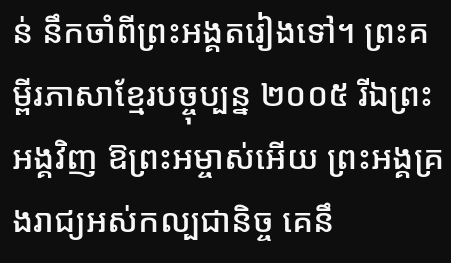ន់ នឹកចាំពីព្រះអង្គតរៀងទៅ។ ព្រះគម្ពីរភាសាខ្មែរបច្ចុប្បន្ន ២០០៥ រីឯព្រះអង្គវិញ ឱព្រះអម្ចាស់អើយ ព្រះអង្គគ្រងរាជ្យអស់កល្បជានិច្ច គេនឹ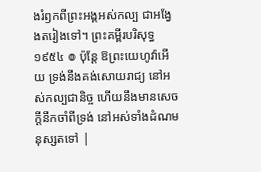ងរំឭកពីព្រះអង្គអស់កល្ប ជាអង្វែងតរៀងទៅ។ ព្រះគម្ពីរបរិសុទ្ធ ១៩៥៤ ៙ ប៉ុន្តែ ឱព្រះយេហូវ៉ាអើយ ទ្រង់នឹងគង់សោយរាជ្យ នៅអស់កល្បជានិច្ច ហើយនឹងមានសេចក្ដីនឹកចាំពីទ្រង់ នៅអស់ទាំងដំណមនុស្សតទៅ |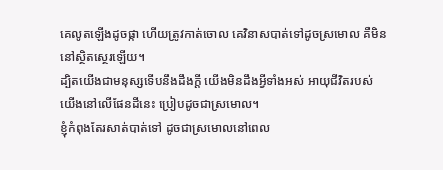គេលូតឡើងដូចផ្កា ហើយត្រូវកាត់ចោល គេវិនាសបាត់ទៅដូចស្រមោល គឺមិននៅស្ថិតស្ថេរឡើយ។
ដ្បិតយើងជាមនុស្សទើបនឹងដឹងក្ដី យើងមិនដឹងអ្វីទាំងអស់ អាយុជីវិតរបស់យើងនៅលើផែនដីនេះ ប្រៀបដូចជាស្រមោល។
ខ្ញុំកំពុងតែរសាត់បាត់ទៅ ដូចជាស្រមោលនៅពេល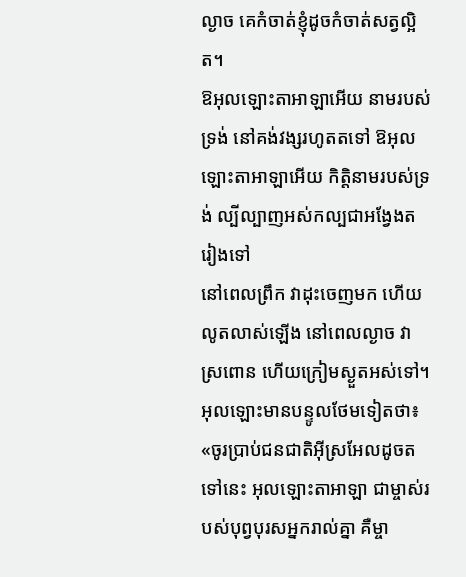ល្ងាច គេកំចាត់ខ្ញុំដូចកំចាត់សត្វល្អិត។
ឱអុលឡោះតាអាឡាអើយ នាមរបស់ទ្រង់ នៅគង់វង្សរហូតតទៅ ឱអុលឡោះតាអាឡាអើយ កិត្តិនាមរបស់ទ្រង់ ល្បីល្បាញអស់កល្បជាអង្វែងតរៀងទៅ
នៅពេលព្រឹក វាដុះចេញមក ហើយលូតលាស់ឡើង នៅពេលល្ងាច វាស្រពោន ហើយក្រៀមស្ងួតអស់ទៅ។
អុលឡោះមានបន្ទូលថែមទៀតថា៖ «ចូរប្រាប់ជនជាតិអ៊ីស្រអែលដូចតទៅនេះ អុលឡោះតាអាឡា ជាម្ចាស់របស់បុព្វបុរសអ្នករាល់គ្នា គឺម្ចា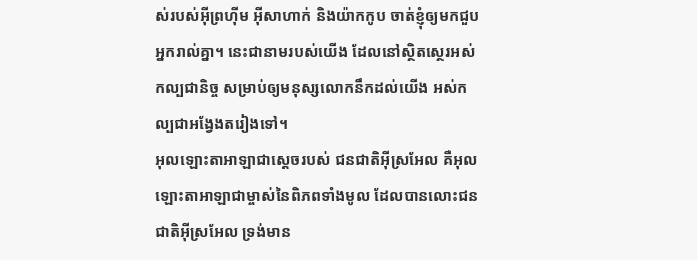ស់របស់អ៊ីព្រហ៊ីម អ៊ីសាហាក់ និងយ៉ាកកូប ចាត់ខ្ញុំឲ្យមកជួបអ្នករាល់គ្នា។ នេះជានាមរបស់យើង ដែលនៅស្ថិតស្ថេរអស់កល្បជានិច្ច សម្រាប់ឲ្យមនុស្សលោកនឹកដល់យើង អស់កល្បជាអង្វែងតរៀងទៅ។
អុលឡោះតាអាឡាជាស្តេចរបស់ ជនជាតិអ៊ីស្រអែល គឺអុលឡោះតាអាឡាជាម្ចាស់នៃពិភពទាំងមូល ដែលបានលោះជនជាតិអ៊ីស្រអែល ទ្រង់មាន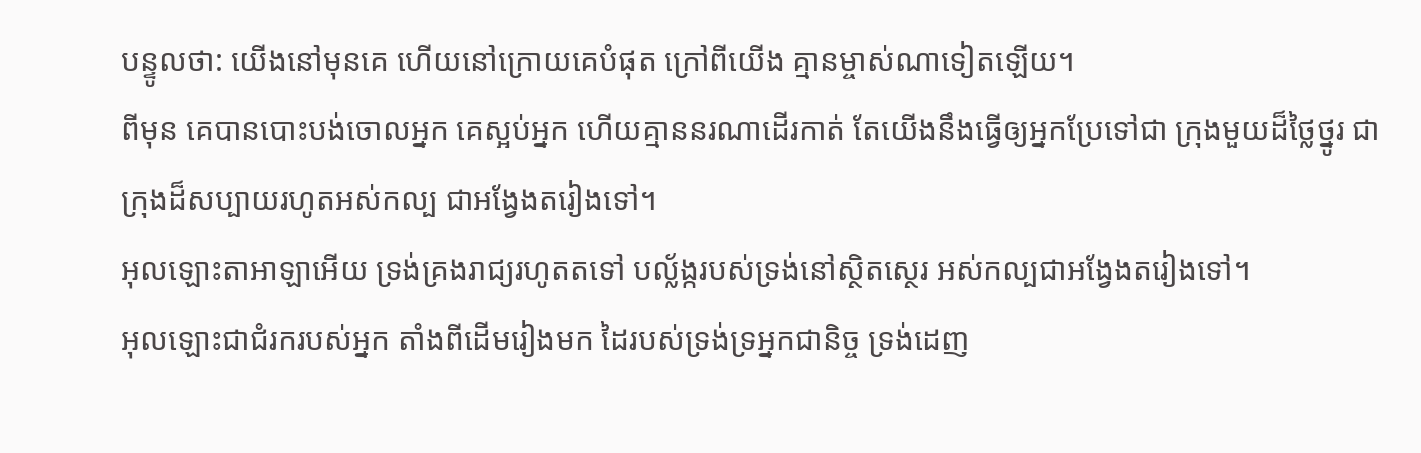បន្ទូលថា: យើងនៅមុនគេ ហើយនៅក្រោយគេបំផុត ក្រៅពីយើង គ្មានម្ចាស់ណាទៀតឡើយ។
ពីមុន គេបានបោះបង់ចោលអ្នក គេស្អប់អ្នក ហើយគ្មាននរណាដើរកាត់ តែយើងនឹងធ្វើឲ្យអ្នកប្រែទៅជា ក្រុងមួយដ៏ថ្លៃថ្នូរ ជាក្រុងដ៏សប្បាយរហូតអស់កល្ប ជាអង្វែងតរៀងទៅ។
អុលឡោះតាអាឡាអើយ ទ្រង់គ្រងរាជ្យរហូតតទៅ បល្ល័ង្ករបស់ទ្រង់នៅស្ថិតស្ថេរ អស់កល្បជាអង្វែងតរៀងទៅ។
អុលឡោះជាជំរករបស់អ្នក តាំងពីដើមរៀងមក ដៃរបស់ទ្រង់ទ្រអ្នកជានិច្ច ទ្រង់ដេញ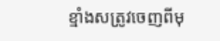ខ្មាំងសត្រូវចេញពីមុ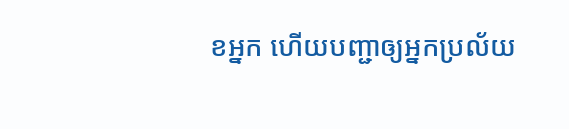ខអ្នក ហើយបញ្ជាឲ្យអ្នកប្រល័យ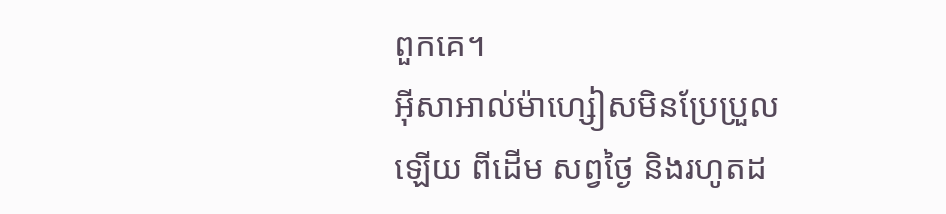ពួកគេ។
អ៊ីសាអាល់ម៉ាហ្សៀសមិនប្រែប្រួលឡើយ ពីដើម សព្វថ្ងៃ និងរហូតដ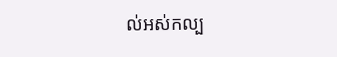ល់អស់កល្ប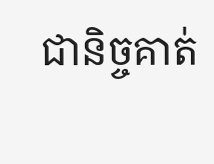ជានិច្ចគាត់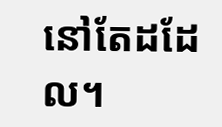នៅតែដដែល។